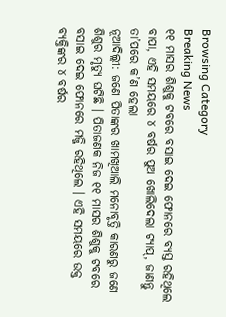Browsing Category
Breaking News
୧୧ ମାସର ଶିଶୁକୁ ଟବରେ ବସାଇ ଦେଇ ଫୋନରେ ବ୍ୟସ୍ତ ରହିଥିଲେ ବାପା, ଏହି ସମୟରେ ୪ ବର୍ଷର ପୁଅ ଖୋଲିଦେଲା ଟ୍ୟାପ୍, ଜାଣନ୍ତୁ ତା’ପରେ କ’ଣ ହେଲା
ନୂଆଦିଲ୍ଲୀ: ଜଣେ ପିତାଙ୍କର ଖାମଖିଆଲି ମନୋବୃତ୍ତି କାରଣରୁ ଜଣେ ଶିଶୁର ମୃତ୍ୟୁ ଘଟିଛି । ପିତାଜଣକ ନିଜ ୧୧ ମାସର ଶିଶୁକୁ ଟବରେ ବସାଇ ଦେଇ ଫୋନରେ ମଜ୍ଜି ରହିଥିଲେ । ଏହି ସମୟରେ ଉକ୍ତ ବ୍ୟକ୍ତିଙ୍କର ୪ ବର୍ଷର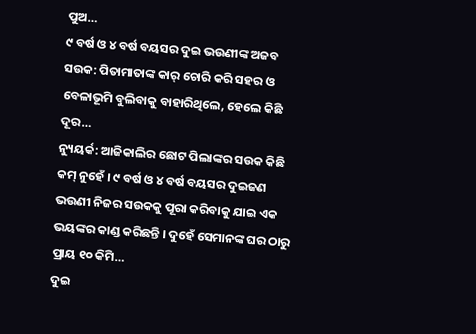ପୁଅ…
୯ ବର୍ଷ ଓ ୪ ବର୍ଷ ବୟସର ଦୁଇ ଭଉଣୀଙ୍କ ଅଜବ ସଉକ: ପିତାମାତାଙ୍କ କାର୍ ଚୋରି କରି ସହର ଓ ବେଳାଭୂମି ବୁଲିବାକୁ ବାହାରିଥିଲେ, ହେଲେ କିଛି ଦୂର…
ନ୍ୟୁୟର୍କ: ଆଜିକାଲିର ଛୋଟ ପିଲାଙ୍କର ସଉକ କିଛି କମ୍ ନୁହେଁ । ୯ ବର୍ଷ ଓ ୪ ବର୍ଷ ବୟସର ଦୁଇଜଣ ଭଉଣୀ ନିଜର ସଉକକୁ ପୂରା କରିବାକୁ ଯାଇ ଏକ ଭୟଙ୍କର କାଣ୍ଡ କରିଛନ୍ତି । ଦୁହେଁ ସେମାନଙ୍କ ଘର ଠାରୁ ପ୍ରାୟ ୧୦ କିମି…
ଦୁଇ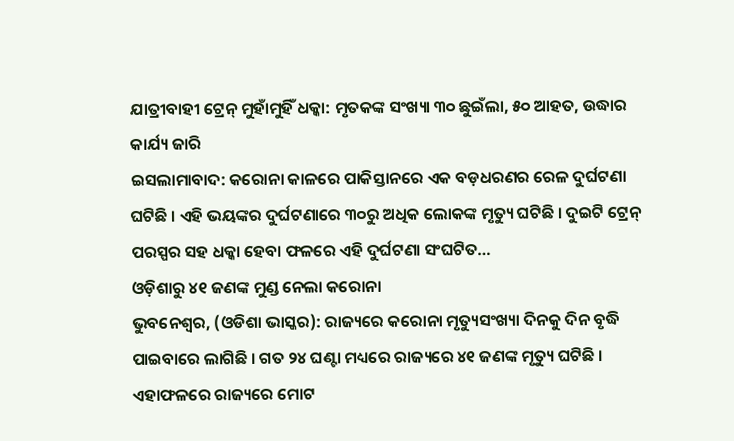ଯାତ୍ରୀବାହୀ ଟ୍ରେନ୍ ମୁହାଁମୁହିଁ ଧକ୍କା: ମୃତକଙ୍କ ସଂଖ୍ୟା ୩୦ ଛୁଇଁଲା, ୫୦ ଆହତ, ଉଦ୍ଧାର କାର୍ଯ୍ୟ ଜାରି
ଇସଲାମାବାଦ: କରୋନା କାଳରେ ପାକିସ୍ତାନରେ ଏକ ବଡ଼ଧରଣର ରେଳ ଦୁର୍ଘଟଣା ଘଟିଛି । ଏହି ଭୟଙ୍କର ଦୁର୍ଘଟଣାରେ ୩୦ରୁ ଅଧିକ ଲୋକଙ୍କ ମୃତ୍ୟୁ ଘଟିଛି । ଦୁଇଟି ଟ୍ରେନ୍ ପରସ୍ପର ସହ ଧକ୍କା ହେବା ଫଳରେ ଏହି ଦୁର୍ଘଟଣା ସଂଘଟିତ…
ଓଡ଼ିଶାରୁ ୪୧ ଜଣଙ୍କ ମୁଣ୍ଡ ନେଲା କରୋନା
ଭୁବନେଶ୍ୱର, (ଓଡିଶା ଭାସ୍କର): ରାଜ୍ୟରେ କରୋନା ମୃତ୍ୟୁସଂଖ୍ୟା ଦିନକୁ ଦିନ ବୃଦ୍ଧି ପାଇବାରେ ଲାଗିଛି । ଗତ ୨୪ ଘଣ୍ଟା ମଧ୍ୟରେ ରାଜ୍ୟରେ ୪୧ ଜଣଙ୍କ ମୃତ୍ୟୁ ଘଟିଛି । ଏହାଫଳରେ ରାଜ୍ୟରେ ମୋଟ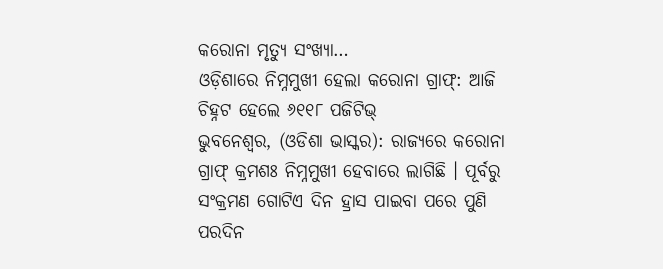କରୋନା ମୃତ୍ୟୁ ସଂଖ୍ୟା…
ଓଡ଼ିଶାରେ ନିମ୍ନମୁଖୀ ହେଲା କରୋନା ଗ୍ରାଫ୍: ଆଜି ଚିହ୍ନଟ ହେଲେ ୬୧୧୮ ପଜିଟିଭ୍
ଭୁବନେଶ୍ୱର, (ଓଡିଶା ଭାସ୍କର): ରାଜ୍ୟରେ କରୋନା ଗ୍ରାଫ୍ କ୍ରମଶଃ ନିମ୍ନମୁଖୀ ହେବାରେ ଲାଗିଛି । ପୂର୍ବରୁ ସଂକ୍ରମଣ ଗୋଟିଏ ଦିନ ହ୍ରାସ ପାଇବା ପରେ ପୁଣି ପରଦିନ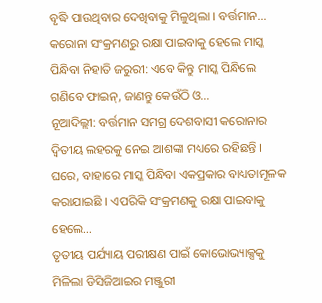ବୃଦ୍ଧି ପାଉଥିବାର ଦେଖିବାକୁ ମିଳୁଥିଲା । ବର୍ତ୍ତମାନ…
କରୋନା ସଂକ୍ରମଣରୁ ରକ୍ଷା ପାଇବାକୁ ହେଲେ ମାସ୍କ ପିନ୍ଧିବା ନିହାତି ଜରୁରୀ: ଏବେ କିନ୍ତୁ ମାସ୍କ ପିନ୍ଧିଲେ ଗଣିବେ ଫାଇନ୍, ଜାଣନ୍ତୁ କେଉଁଠି ଓ…
ନୂଆଦିଲ୍ଲୀ: ବର୍ତ୍ତମାନ ସମଗ୍ର ଦେଶବାସୀ କରୋନାର ଦ୍ୱିତୀୟ ଲହରକୁ ନେଇ ଆଶଙ୍କା ମଧ୍ୟରେ ରହିଛନ୍ତି । ଘରେ, ବାହାରେ ମାସ୍କ ପିନ୍ଧିବା ଏକପ୍ରକାର ବାଧ୍ୟତାମୂଳକ କରାଯାଇଛି । ଏପରିକି ସଂକ୍ରମଣକୁ ରକ୍ଷା ପାଇବାକୁ ହେଲେ…
ତୃତୀୟ ପର୍ଯ୍ୟାୟ ପରୀକ୍ଷଣ ପାଇଁ କୋଭୋଭ୍ୟାକ୍ସକୁ ମିଳିଲା ଡିସିଜିଆଇର ମଞ୍ଜୁରୀ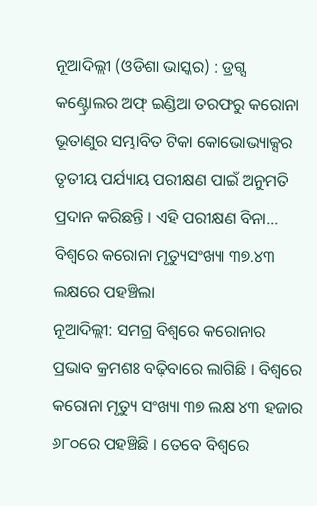ନୂଆଦିଲ୍ଲୀ (ଓଡିଶା ଭାସ୍କର) : ଡ୍ରଗ୍ସ କଣ୍ଟ୍ରୋଲର ଅଫ୍ ଇଣ୍ଡିଆ ତରଫରୁ କରୋନା ଭୂତାଣୁର ସମ୍ଭାବିତ ଟିକା କୋଭୋଭ୍ୟାକ୍ସର ତୃତୀୟ ପର୍ଯ୍ୟାୟ ପରୀକ୍ଷଣ ପାଇଁ ଅନୁମତି ପ୍ରଦାନ କରିଛନ୍ତି । ଏହି ପରୀକ୍ଷଣ ବିନା…
ବିଶ୍ୱରେ କରୋନା ମୃତ୍ୟୁସଂଖ୍ୟା ୩୭.୪୩ ଲକ୍ଷରେ ପହଞ୍ଚିଲା
ନୂଆଦିଲ୍ଲୀ: ସମଗ୍ର ବିଶ୍ୱରେ କରୋନାର ପ୍ରଭାବ କ୍ରମଶଃ ବଢ଼ିବାରେ ଲାଗିଛି । ବିଶ୍ୱରେ କରୋନା ମୃତ୍ୟୁ ସଂଖ୍ୟା ୩୭ ଲକ୍ଷ ୪୩ ହଜାର ୬୮୦ରେ ପହଞ୍ଚିଛି । ତେବେ ବିଶ୍ୱରେ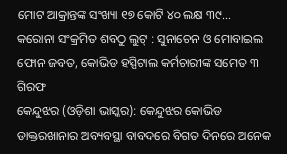ମୋଟ ଆକ୍ରାନ୍ତଙ୍କ ସଂଖ୍ୟା ୧୭ କୋଟି ୪୦ ଲକ୍ଷ ୩୯…
କରୋନା ସଂକ୍ରମିତ ଶବଠୁ ଲୁଟ୍ : ସୁନାଚେନ ଓ ମୋବାଇଲ ଫୋନ ଜବତ, କୋଭିଡ ହସ୍ପିଟାଲ କର୍ମଚାରୀଙ୍କ ସମେତ ୩ ଗିରଫ
କେନ୍ଦୁଝର (ଓଡ଼ିଶା ଭାସ୍କର): କେନ୍ଦୁଝର କୋଭିଡ ଡାକ୍ତରଖାନାର ଅବ୍ୟବସ୍ଥା ବାବଦରେ ବିଗତ ଦିନରେ ଅନେକ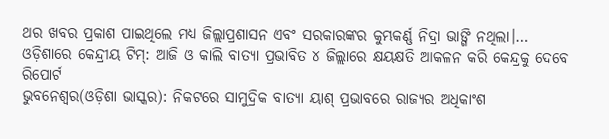ଥର ଖବର ପ୍ରକାଶ ପାଇଥିଲେ ମଧ୍ୟ ଜିଲ୍ଲାପ୍ରଶାସନ ଏବଂ ସରକାରଙ୍କର କୁମ୍ଭକର୍ଣ୍ଣ ନିଦ୍ରା ଭାଙ୍ଗି ନଥିଲା।…
ଓଡ଼ିଶାରେ କେନ୍ଦ୍ରୀୟ ଟିମ୍: ଆଜି ଓ କାଲି ବାତ୍ୟା ପ୍ରଭାବିତ ୪ ଜିଲ୍ଲାରେ କ୍ଷୟକ୍ଷତି ଆକଳନ କରି କେନ୍ଦ୍ରକୁ ଦେବେ ରିପୋର୍ଟ
ଭୁବନେଶ୍ୱର(ଓଡ଼ିଶା ଭାସ୍କର): ନିକଟରେ ସାମୁଦ୍ରିକ ବାତ୍ୟା ୟାଶ୍ ପ୍ରଭାବରେ ରାଜ୍ୟର ଅଧିକାଂଶ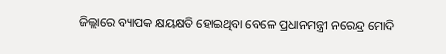ଜିଲ୍ଲାରେ ବ୍ୟାପକ କ୍ଷୟକ୍ଷତି ହୋଇଥିବା ବେଳେ ପ୍ରଧାନମନ୍ତ୍ରୀ ନରେନ୍ଦ୍ର ମୋଦି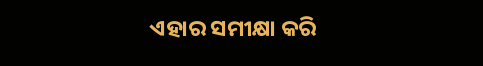ଏହାର ସମୀକ୍ଷା କରି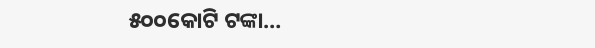୫୦୦କୋଟି ଟଙ୍କା…